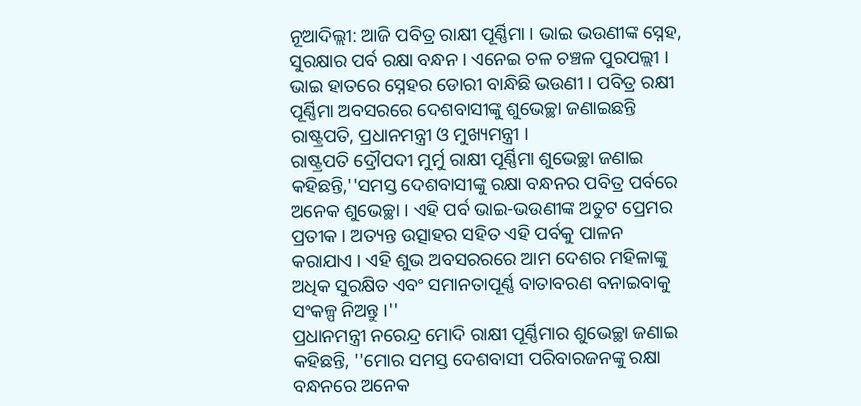ନୂଆଦିଲ୍ଲୀ: ଆଜି ପବିତ୍ର ରାକ୍ଷୀ ପୂର୍ଣ୍ଣିମା । ଭାଇ ଭଉଣୀଙ୍କ ସ୍ନେହ, ସୁରକ୍ଷାର ପର୍ବ ରକ୍ଷା ବନ୍ଧନ । ଏନେଇ ଚଳ ଚଞ୍ଚଳ ପୁରପଲ୍ଲୀ । ଭାଇ ହାତରେ ସ୍ନେହର ଡୋରୀ ବାନ୍ଧିଛି ଭଉଣୀ । ପବିତ୍ର ରକ୍ଷୀ ପୂର୍ଣ୍ଣିମା ଅବସରରେ ଦେଶବାସୀଙ୍କୁ ଶୁଭେଚ୍ଛା ଜଣାଇଛନ୍ତି ରାଷ୍ଟ୍ରପତି, ପ୍ରଧାନମନ୍ତ୍ରୀ ଓ ମୁଖ୍ୟମନ୍ତ୍ରୀ ।
ରାଷ୍ଟ୍ରପତି ଦ୍ରୌପଦୀ ମୁର୍ମୁ ରାକ୍ଷୀ ପୂର୍ଣ୍ଣିମା ଶୁଭେଚ୍ଛା ଜଣାଇ କହିଛନ୍ତି,''ସମସ୍ତ ଦେଶବାସୀଙ୍କୁ ରକ୍ଷା ବନ୍ଧନର ପବିତ୍ର ପର୍ବରେ ଅନେକ ଶୁଭେଚ୍ଛା । ଏହି ପର୍ବ ଭାଇ-ଭଉଣୀଙ୍କ ଅତୁଟ ପ୍ରେମର ପ୍ରତୀକ । ଅତ୍ୟନ୍ତ ଉତ୍ସାହର ସହିତ ଏହି ପର୍ବକୁ ପାଳନ କରାଯାଏ । ଏହି ଶୁଭ ଅବସରରରେ ଆମ ଦେଶର ମହିଳାଙ୍କୁ ଅଧିକ ସୁରକ୍ଷିତ ଏବଂ ସମାନତାପୂର୍ଣ୍ଣ ବାତାବରଣ ବନାଇବାକୁ ସଂକଳ୍ପ ନିଅନ୍ତୁ ।''
ପ୍ରଧାନମନ୍ତ୍ରୀ ନରେନ୍ଦ୍ର ମୋଦି ରାକ୍ଷୀ ପୂର୍ଣ୍ଣିମାର ଶୁଭେଚ୍ଛା ଜଣାଇ କହିଛନ୍ତି, ''ମୋର ସମସ୍ତ ଦେଶବାସୀ ପରିବାରଜନଙ୍କୁ ରକ୍ଷା ବନ୍ଧନରେ ଅନେକ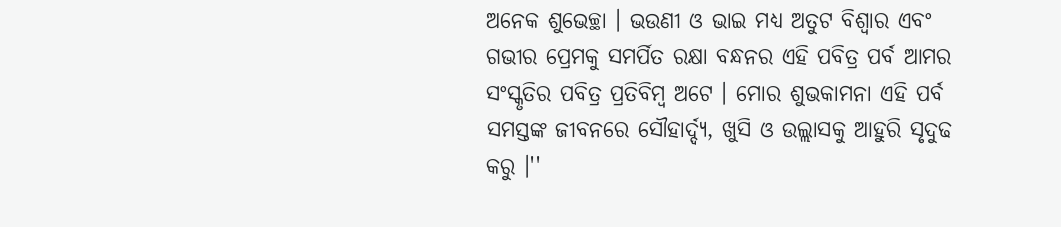ଅନେକ ଶୁଭେଚ୍ଛା । ଭଉଣୀ ଓ ଭାଇ ମଧ୍ୟ ଅତୁଟ ବିଶ୍ବାର ଏବଂ ଗଭୀର ପ୍ରେମକୁ ସମର୍ପିତ ରକ୍ଷା ବନ୍ଧନର ଏହି ପବିତ୍ର ପର୍ବ ଆମର ସଂସ୍କୃତିର ପବିତ୍ର ପ୍ରତିବିମ୍ବ ଅଟେ । ମୋର ଶୁଭକାମନା ଏହି ପର୍ବ ସମସ୍ତଙ୍କ ଜୀବନରେ ସୌହାର୍ଦ୍ଦ୍ୟ, ଖୁସି ଓ ଉଲ୍ଲାସକୁ ଆହୁରି ସୃଦୁଢ କରୁ ।''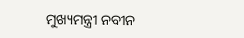ମୁଖ୍ୟମନ୍ତ୍ରୀ ନବୀନ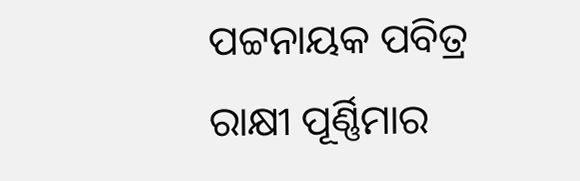ପଟ୍ଟନାୟକ ପବିତ୍ର ରାକ୍ଷୀ ପୂର୍ଣ୍ଣିମାର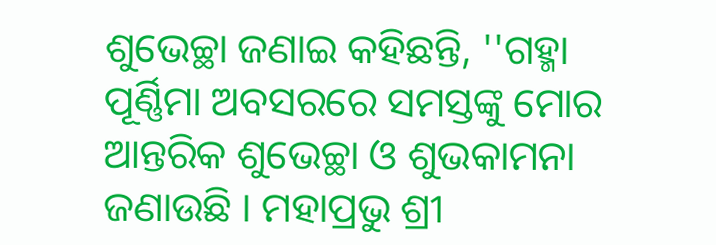ଶୁଭେଚ୍ଛା ଜଣାଇ କହିଛନ୍ତି, ''ଗହ୍ମା ପୂର୍ଣ୍ଣିମା ଅବସରରେ ସମସ୍ତଙ୍କୁ ମୋର ଆନ୍ତରିକ ଶୁଭେଚ୍ଛା ଓ ଶୁଭକାମନା ଜଣାଉଛି । ମହାପ୍ରଭୁ ଶ୍ରୀ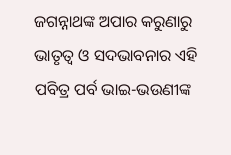ଜଗନ୍ନାଥଙ୍କ ଅପାର କରୁଣାରୁ ଭାତୃତ୍ବ ଓ ସଦଭାବନାର ଏହି ପବିତ୍ର ପର୍ବ ଭାଇ-ଭଉଣୀଙ୍କ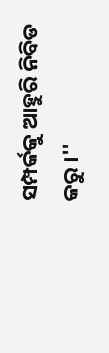ସମ୍ପର୍କକୁ ଆହୁରି ନିବିଡ କରୁ ।''